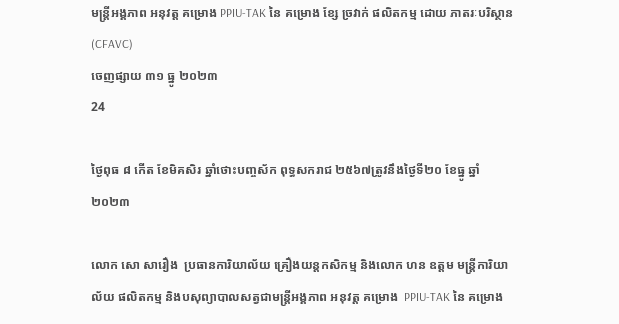មន្ត្រីអង្គភាព អនុវត្ត គម្រោង PPIU-TAK នៃ គម្រោង ខ្សែ ច្រវាក់ ផលិតកម្ម ដោយ ភាតរៈបរិស្ថាន(CFAVC)
ចេញផ្សាយ ៣១ ធ្នូ ២០២៣
24

ថ្ងៃពុធ ៨ កើត ខែមិគសិរ ឆ្នាំថោះបញ្ចស័ក ពុទ្ធសករាជ ២៥៦៧ត្រូវនឹងថ្ងៃទី២០ ខែធ្នូ ឆ្នាំ២០២៣

លោក សោ សារឿង  ប្រធានការិយាល័យ គ្រឿងយន្តកសិកម្ម និងលោក ហន ឧត្តម មន្ត្រីការិយាល័យ ផលិតកម្ម និងបសុព្យាបាលសត្វជាមន្ត្រីអង្គភាព អនុវត្ត គម្រោង  PPIU-TAK នៃ គម្រោង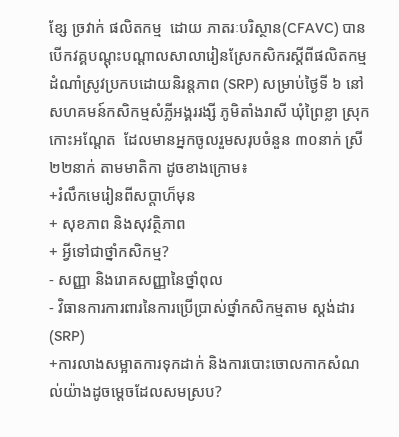ខ្សែ ច្រវាក់ ផលិតកម្ម  ដោយ ភាតរៈបរិស្ថាន(CFAVC) បានបើកវគ្គបណ្តុះបណ្តាលសាលារៀនស្រែកសិករស្តីពីផលិតកម្មដំណាំស្រូវប្រកបដោយនិរន្តភាព (SRP) សម្រាប់ថ្ងៃទី ៦ នៅសហគមន៍កសិកម្មសំភ្លីអង្គររង្សី ភូមិតាំងរាសី ឃុំព្រៃខ្លា ស្រុកកោះអណ្តែត  ដែលមានអ្នកចូលរួមសរុបចំនួន ៣០នាក់ ស្រី ២២នាក់ តាមមាតិកា ដូចខាងក្រោម៖
+រំលឹកមេរៀនពីសប្តាហ៏មុន
+ សុខភាព និងសុវត្ថិភាព
+ អ្វីទៅជាថ្នាំកសិកម្ម?
- សញ្ញា និងរោគសញ្ញានៃថ្នាំពុល
- វិធានការការពារនៃការប្រើប្រាស់ថ្នាំកសិកម្មតាម ស្ដង់ដារ(SRP)
+ការលាងសម្អាតការទុកដាក់ និងការបោះចោលកាកសំណល់យ៉ាងដូចម្តេចដែលសមស្រប?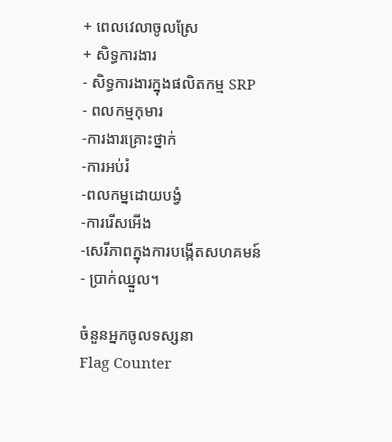+ ពេលវេលាចូលស្រែ
+ សិទ្ធការងារ
- សិទ្ធការងារក្នុងផលិតកម្ម SRP
- ពលកម្មកុមារ
-ការងារគ្រោះថ្នាក់
-ការអប់រំ
-ពលកម្នដោយបង្វំ
-ការរើសអើង
-សេរីភាពក្នុងការបង្កើតសហគមន៍
- ប្រាក់ឈ្នួល។

ចំនួនអ្នកចូលទស្សនា
Flag Counter